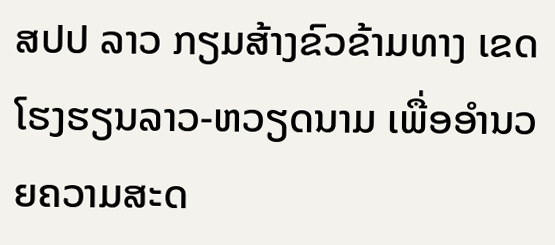ສປປ ລາວ ກຽມສ້າງຂົວຂ້າມທາງ ເຂດໂຮງຮຽນລາວ-ຫວຽດນາມ ເພື່ອອຳນວຍຄວາມສະດ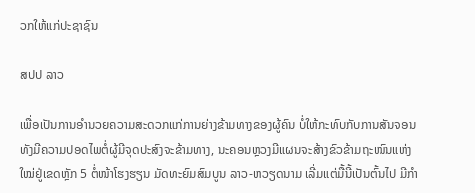ວກໃຫ້ແກ່ປະຊາຊົນ

ສປປ ລາວ

ເພື່ອເປັນການອຳນວຍຄວາມສະດວກແກ່ການຍ່າງຂ້າມທາງຂອງຜູ້ຄົນ ບໍ່ໃຫ້ກະທົບກັບການສັນຈອນ ທັງມີຄວາມປອດໄພຕໍ່ຜູ້ມີຈຸດປະສົງຈະຂ້າມທາງ, ນະຄອນຫຼວງມີແຜນຈະສ້າງຂົວຂ້າມຖະໜົນແຫ່ງໃໝ່ຢູ່ເຂດຫຼັກ 5 ຕໍ່ໜ້າໂຮງຮຽນ ມັດທະຍົມສົມບູນ ລາວ-ຫວຽດນາມ ເລີ່ມແຕ່ມື້ນີ້ເປັນຕົ້ນໄປ ມີກຳ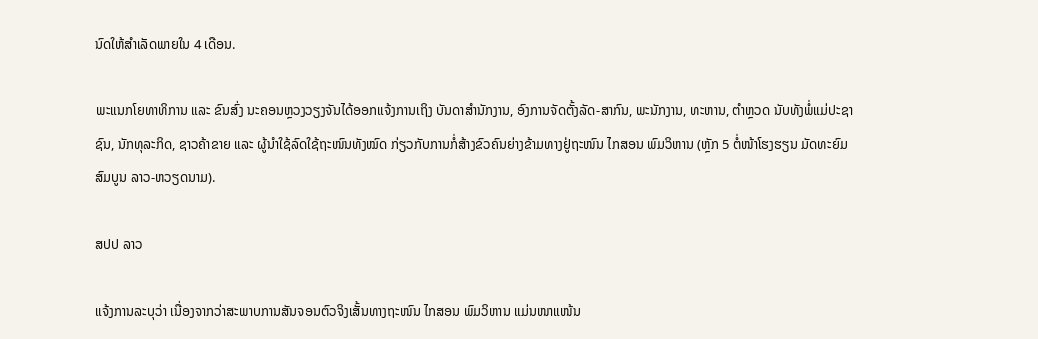ນົດໃຫ້ສຳເລັດພາຍໃນ 4 ເດືອນ.

ພະແນກໂຍທາທິການ ແລະ ຂົນສົ່ງ ນະຄອນຫຼວງວຽງຈັນໄດ້ອອກແຈ້ງການເຖິງ ບັນດາສໍານັກງານ, ອົງການຈັດຕັ້ງລັດ-ສາກົນ, ພະນັກງານ, ທະຫານ, ຕໍາຫຼວດ ນັບທັງພໍ່ແມ່ປະຊາຊົນ, ນັກທຸລະກິດ, ຊາວຄ້າຂາຍ ແລະ ຜູ້ນໍາໃຊ້ລົດໃຊ້ຖະໜົນທັງໝົດ ກ່ຽວກັບການກໍ່ສ້າງຂົວຄົນຍ່າງຂ້າມທາງຢູ່ຖະໜົນ ໄກສອນ ພົມວິຫານ (ຫຼັກ 5 ຕໍ່ໜ້າໂຮງຮຽນ ມັດທະຍົມສົມບູນ ລາວ-ຫວຽດນາມ).

ສປປ ລາວ

ແຈ້ງການລະບຸວ່າ ເນື່ອງຈາກວ່າສະພາບການສັນຈອນຕົວຈິງເສັ້ນທາງຖະໜົນ ໄກສອນ ພົມວິຫານ ແມ່ນໜາແໜ້ນ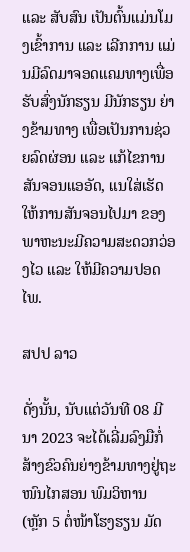ແລະ ສັບສົນ ເປັນຕົ້ນແມ່ນໂມງເຂົ້າການ ແລະ ເລີກການ ແມ່ນມີລົດມາຈອດແຄມທາງເພື່ອຮັບສົ່ງນັກຮຽນ ມີນັກຮຽນ ຍ່າງຂ້າມທາງ ເພື່ອເປັນການຊ່ວຍລົດຜ່ອນ ແລະ ແກ້ໄຂການສັນຈອນແອອັດ, ແນໃສ່ເຮັດໃຫ້ການສັນຈອນໄປມາ ຂອງພາຫະນະມີຄວາມສະດວກວ່ອງໄວ ແລະ ໃຫ້ມີຄວາມປອດໄພ.

ສປປ ລາວ

ດັ່ງນັ້ນ, ນັບແຕ່ວັນທີ 08 ມີນາ 2023 ຈະໄດ້ເລີ່ມລົງມືກໍ່ສ້າງຂົວຄົນຍ່າງຂ້າມທາງຢູ່ຖະໜົນໄກສອນ ພົມວິຫານ (ຫຼັກ 5 ຕໍ່ໜ້າໂຮງຮຽນ ມັດ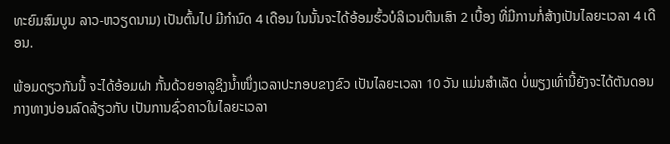ທະຍົມສົມບູນ ລາວ-ຫວຽດນາມ) ເປັນຕົ້ນໄປ ມີກໍານົດ 4 ເດືອນ ໃນນັ້ນຈະໄດ້ອ້ອມຮົ້ວບໍລິເວນຕີນເສົາ 2 ເບື້ອງ ທີ່ມີການກໍ່ສ້າງເປັນໄລຍະເວລາ 4 ເດືອນ.

ພ້ອມດຽວກັນນີ້ ຈະໄດ້ອ້ອມຝາ ກັ້ນດ້ວຍອາລູຊິງນໍ້າໜຶ່ງເວລາປະກອບຂາງຂົວ ເປັນໄລຍະເວລາ 10 ວັນ ແມ່ນສໍາເລັດ ບໍ່ພຽງເທົ່ານີ້ຍັງຈະໄດ້ຕັນດອນກາງທາງບ່ອນລົດລ້ຽວກັບ ເປັນການຊົ່ວຄາວໃນໄລຍະເວລາ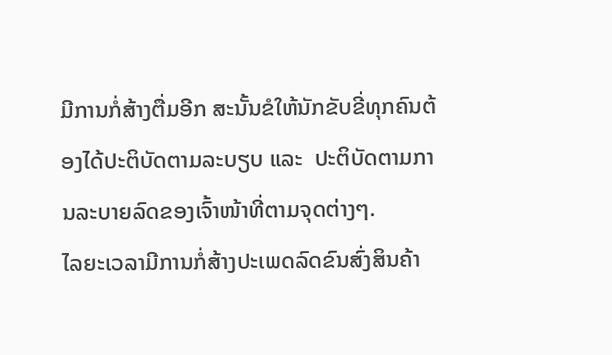ມີການກໍ່ສ້າງຕື່ມອີກ ສະນັ້ນຂໍໃຫ້ນັກຂັບຂີ່ທຸກຄົນຕ້ອງໄດ້ປະຕິບັດຕາມລະບຽບ ແລະ  ປະຕິບັດຕາມການລະບາຍລົດຂອງເຈົ້າໜ້າທີ່ຕາມຈຸດຕ່າງໆ.
ໄລຍະເວລາມີການກໍ່ສ້າງປະເພດລົດຂົນສົ່ງສິນຄ້າ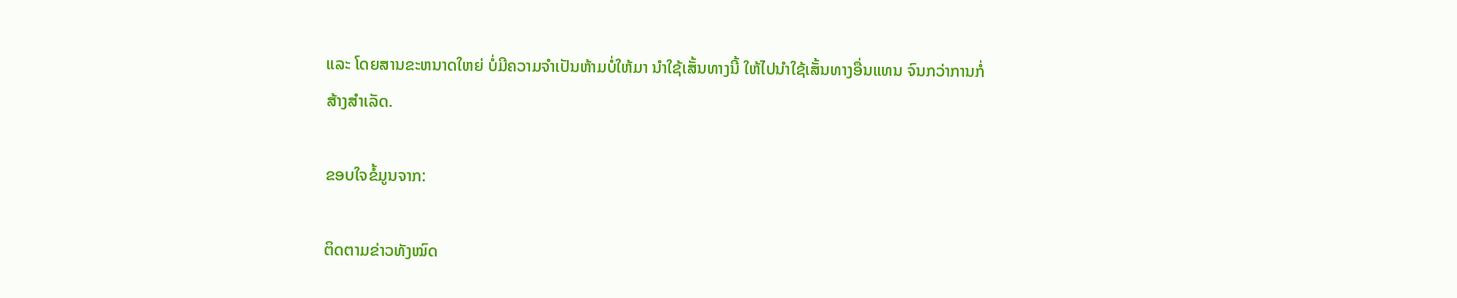ແລະ ໂດຍສານຂະຫນາດໃຫຍ່ ບໍ່ມີຄວາມຈໍາເປັນຫ້າມບໍ່ໃຫ້ມາ ນໍາໃຊ້ເສັ້ນທາງນີ້ ໃຫ້ໄປນໍາໃຊ້ເສັ້ນທາງອື່ນແທນ ຈົນກວ່າການກໍ່ສ້າງສໍາເລັດ.

ຂອບໃຈຂໍ້ມູນຈາກ:

ຕິດຕາມຂ່າວທັງໝົດ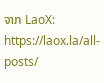ຈາກ LaoX: https://laox.la/all-posts/